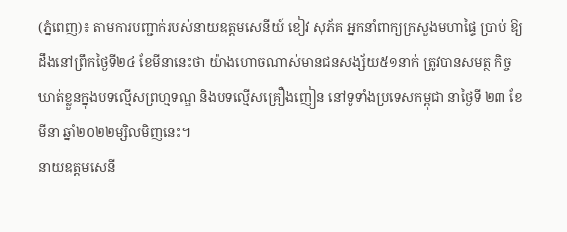(ភ្នំពេញ)៖ តាមការបញ្ជាក់របស់នាយឧត្តមសេនីយ៍ ខៀវ សុភ័គ អ្នកនាំពាក្យក្រសួងមហាផ្ទៃ ប្រាប់ ឱ្យដឹងនៅព្រឹកថ្ងៃទី២៤ ខែមីនានេះថា យ៉ាងហោចណាស់មានជនសង្ស័យ៥១នាក់ ត្រូវបានសមត្ថ កិច្ចឃាត់ខ្លួនក្នុងបទល្មើសព្រហ្មទណ្ឌ និងបទល្មើសគ្រឿងញៀន នៅទូទាំងប្រទេសកម្ពុជា នាថ្ងៃទី ២៣ ខែមីនា ឆ្នាំ២០២២ម្សិលមិញនេះ។
នាយឧត្តមសេនី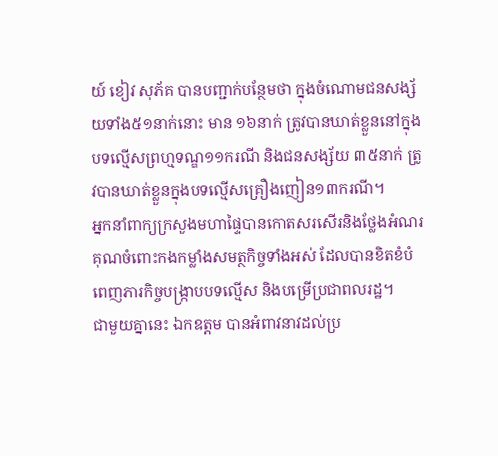យ៍ ខៀវ សុភ័គ បានបញ្ជាក់បន្ថែមថា ក្នុងចំណោមជនសង្ស័យទាំង៥១នាក់នោះ មាន ១៦នាក់ ត្រូវបានឃាត់ខ្លួននៅក្នុងបទល្មើសព្រហ្មទណ្ឌ១១ករណី និងជនសង្ស័យ ៣៥នាក់ ត្រូវបានឃាត់ខ្លួនក្នុងបទល្មើសគ្រឿងញៀន១៣ករណី។
អ្នកនាំពាក្យក្រសួងមហាផ្ទៃបានកោតសរសើរនិងថ្លែងអំណរគុណចំពោះកងកម្លាំងសមត្ថកិច្ចទាំងអស់ ដែលបានខិតខំបំពេញភារកិច្ចបង្ក្រាបបទល្មើស និងបម្រើប្រជាពលរដ្ឋ។
ជាមួយគ្នានេះ ឯកឧត្តម បានអំពាវនាវដល់ប្រ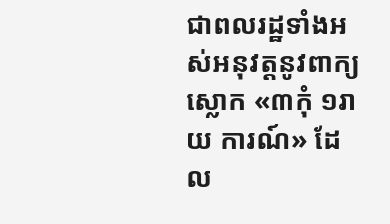ជាពលរដ្ឋទាំងអស់អនុវត្តនូវពាក្យស្លោក «៣កុំ ១រាយ ការណ៍» ដែល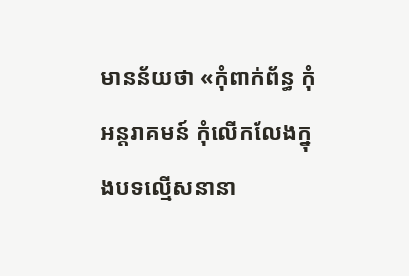មានន័យថា «កុំពាក់ព័ន្ធ កុំអន្តរាគមន៍ កុំលើកលែងក្នុងបទល្មើសនានា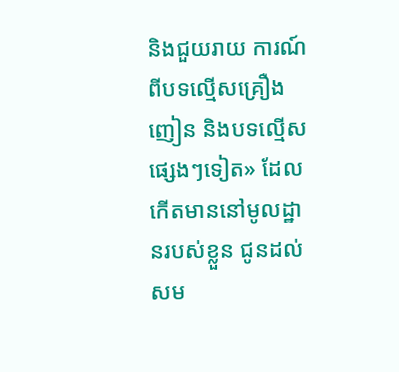និងជួយរាយ ការណ៍ពីបទល្មើសគ្រឿងញៀន និងបទល្មើសផ្សេងៗទៀត» ដែលកើតមាននៅមូលដ្ឋានរបស់ខ្លួន ជូនដល់សម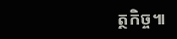ត្ថកិច្ច៕